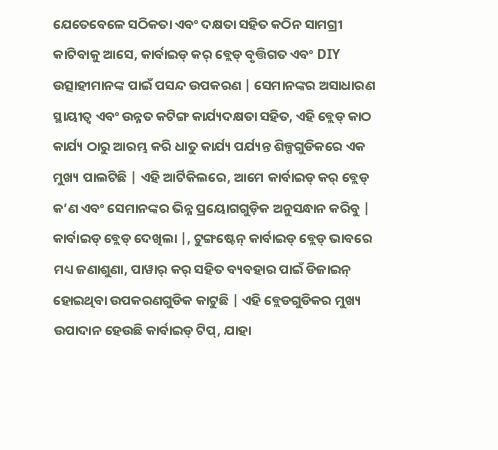ଯେତେବେଳେ ସଠିକତା ଏବଂ ଦକ୍ଷତା ସହିତ କଠିନ ସାମଗ୍ରୀ କାଟିବାକୁ ଆସେ, କାର୍ବାଇଡ୍ କର୍ ବ୍ଲେଡ୍ ବୃତ୍ତିଗତ ଏବଂ DIY ଉତ୍ସାହୀମାନଙ୍କ ପାଇଁ ପସନ୍ଦ ଉପକରଣ | ସେମାନଙ୍କର ଅସାଧାରଣ ସ୍ଥାୟୀତ୍ୱ ଏବଂ ଉନ୍ନତ କଟିଙ୍ଗ କାର୍ଯ୍ୟଦକ୍ଷତା ସହିତ, ଏହି ବ୍ଲେଡ୍ କାଠ କାର୍ଯ୍ୟ ଠାରୁ ଆରମ୍ଭ କରି ଧାତୁ କାର୍ଯ୍ୟ ପର୍ଯ୍ୟନ୍ତ ଶିଳ୍ପଗୁଡିକରେ ଏକ ମୁଖ୍ୟ ପାଲଟିଛି | ଏହି ଆର୍ଟିକିଲରେ, ଆମେ କାର୍ବାଇଡ୍ କର୍ ବ୍ଲେଡ୍ କ’ଣ ଏବଂ ସେମାନଙ୍କର ଭିନ୍ନ ପ୍ରୟୋଗଗୁଡ଼ିକ ଅନୁସନ୍ଧାନ କରିବୁ |
କାର୍ବାଇଡ୍ ବ୍ଲେଡ୍ ଦେଖିଲା |, ଟୁଙ୍ଗଷ୍ଟେନ୍ କାର୍ବାଇଡ୍ ବ୍ଲେଡ୍ ଭାବରେ ମଧ୍ୟ ଜଣାଶୁଣା, ପାୱାର୍ କର୍ ସହିତ ବ୍ୟବହାର ପାଇଁ ଡିଜାଇନ୍ ହୋଇଥିବା ଉପକରଣଗୁଡିକ କାଟୁଛି | ଏହି ବ୍ଲେଡଗୁଡିକର ମୁଖ୍ୟ ଉପାଦାନ ହେଉଛି କାର୍ବାଇଡ୍ ଟିପ୍, ଯାହା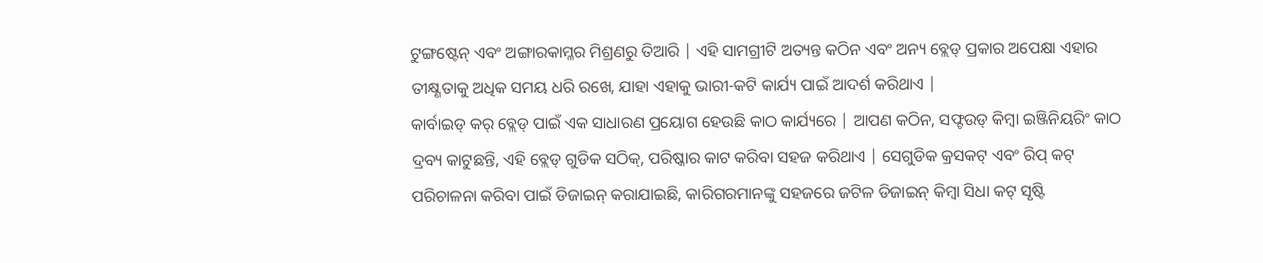ଟୁଙ୍ଗଷ୍ଟେନ୍ ଏବଂ ଅଙ୍ଗାରକାମ୍ଳର ମିଶ୍ରଣରୁ ତିଆରି | ଏହି ସାମଗ୍ରୀଟି ଅତ୍ୟନ୍ତ କଠିନ ଏବଂ ଅନ୍ୟ ବ୍ଲେଡ୍ ପ୍ରକାର ଅପେକ୍ଷା ଏହାର ତୀକ୍ଷ୍ଣତାକୁ ଅଧିକ ସମୟ ଧରି ରଖେ, ଯାହା ଏହାକୁ ଭାରୀ-କଟି କାର୍ଯ୍ୟ ପାଇଁ ଆଦର୍ଶ କରିଥାଏ |
କାର୍ବାଇଡ୍ କର୍ ବ୍ଲେଡ୍ ପାଇଁ ଏକ ସାଧାରଣ ପ୍ରୟୋଗ ହେଉଛି କାଠ କାର୍ଯ୍ୟରେ | ଆପଣ କଠିନ, ସଫ୍ଟଉଡ୍ କିମ୍ବା ଇଞ୍ଜିନିୟରିଂ କାଠ ଦ୍ରବ୍ୟ କାଟୁଛନ୍ତି, ଏହି ବ୍ଲେଡ୍ ଗୁଡିକ ସଠିକ୍, ପରିଷ୍କାର କାଟ କରିବା ସହଜ କରିଥାଏ | ସେଗୁଡିକ କ୍ରସକଟ୍ ଏବଂ ରିପ୍ କଟ୍ ପରିଚାଳନା କରିବା ପାଇଁ ଡିଜାଇନ୍ କରାଯାଇଛି, କାରିଗରମାନଙ୍କୁ ସହଜରେ ଜଟିଳ ଡିଜାଇନ୍ କିମ୍ବା ସିଧା କଟ୍ ସୃଷ୍ଟି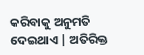କରିବାକୁ ଅନୁମତି ଦେଇଥାଏ | ଅତିରିକ୍ତ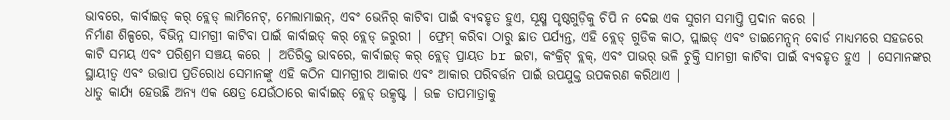ଭାବରେ, କାର୍ବାଇଡ୍ କର୍ ବ୍ଲେଡ୍ ଲାମିନେଟ୍, ମେଲାମାଇନ୍, ଏବଂ ଭେନିର୍ କାଟିବା ପାଇଁ ବ୍ୟବହୃତ ହୁଏ, ସୂକ୍ଷ୍ମ ପୃଷ୍ଠଗୁଡ଼ିକୁ ଚିପି ନ ଦେଇ ଏକ ସୁଗମ ସମାପ୍ତି ପ୍ରଦାନ କରେ |
ନିର୍ମାଣ ଶିଳ୍ପରେ, ବିଭିନ୍ନ ସାମଗ୍ରୀ କାଟିବା ପାଇଁ କାର୍ବାଇଡ୍ କର୍ ବ୍ଲେଡ୍ ଜରୁରୀ | ଫ୍ରେମ୍ କରିବା ଠାରୁ ଛାତ ପର୍ଯ୍ୟନ୍ତ, ଏହି ବ୍ଲେଡ୍ ଗୁଡିକ କାଠ, ପ୍ଲାଇଡ୍ ଏବଂ ଡାଇମେନ୍ସନ୍ ବୋର୍ଡ ମାଧ୍ୟମରେ ସହଜରେ କାଟି ସମୟ ଏବଂ ପରିଶ୍ରମ ସଞ୍ଚୟ କରେ | ଅତିରିକ୍ତ ଭାବରେ, କାର୍ବାଇଡ୍ କର୍ ବ୍ଲେଡ୍ ପ୍ରାୟତ br ଇଟା, କଂକ୍ରିଟ୍ ବ୍ଲକ୍, ଏବଂ ପାଭର୍ ଭଳି ଚୁକ୍ତି ସାମଗ୍ରୀ କାଟିବା ପାଇଁ ବ୍ୟବହୃତ ହୁଏ | ସେମାନଙ୍କର ସ୍ଥାୟୀତ୍ୱ ଏବଂ ଉତ୍ତାପ ପ୍ରତିରୋଧ ସେମାନଙ୍କୁ ଏହି କଠିନ ସାମଗ୍ରୀର ଆକାର ଏବଂ ଆକାର ପରିବର୍ତ୍ତନ ପାଇଁ ଉପଯୁକ୍ତ ଉପକରଣ କରିଥାଏ |
ଧାତୁ କାର୍ଯ୍ୟ ହେଉଛି ଅନ୍ୟ ଏକ କ୍ଷେତ୍ର ଯେଉଁଠାରେ କାର୍ବାଇଡ୍ ବ୍ଲେଡ୍ ଉତ୍କୃଷ୍ଟ | ଉଚ୍ଚ ତାପମାତ୍ରାକୁ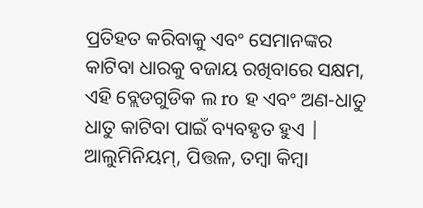ପ୍ରତିହତ କରିବାକୁ ଏବଂ ସେମାନଙ୍କର କାଟିବା ଧାରକୁ ବଜାୟ ରଖିବାରେ ସକ୍ଷମ, ଏହି ବ୍ଲେଡଗୁଡିକ ଲ ro ହ ଏବଂ ଅଣ-ଧାତୁ ଧାତୁ କାଟିବା ପାଇଁ ବ୍ୟବହୃତ ହୁଏ | ଆଲୁମିନିୟମ୍, ପିତ୍ତଳ, ତମ୍ବା କିମ୍ବା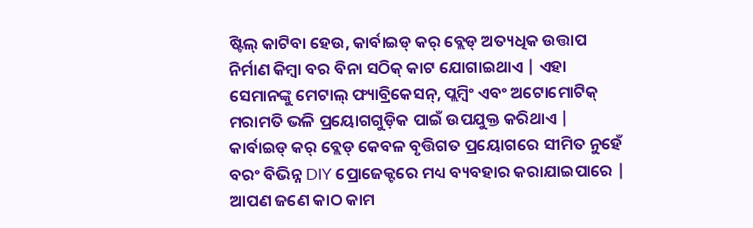ଷ୍ଟିଲ୍ କାଟିବା ହେଉ, କାର୍ବାଇଡ୍ କର୍ ବ୍ଲେଡ୍ ଅତ୍ୟଧିକ ଉତ୍ତାପ ନିର୍ମାଣ କିମ୍ବା ବର ବିନା ସଠିକ୍ କାଟ ଯୋଗାଇଥାଏ | ଏହା ସେମାନଙ୍କୁ ମେଟାଲ୍ ଫ୍ୟାବ୍ରିକେସନ୍, ପ୍ଲମ୍ବିଂ ଏବଂ ଅଟୋମୋଟିକ୍ ମରାମତି ଭଳି ପ୍ରୟୋଗଗୁଡ଼ିକ ପାଇଁ ଉପଯୁକ୍ତ କରିଥାଏ |
କାର୍ବାଇଡ୍ କର୍ ବ୍ଲେଡ୍ କେବଳ ବୃତ୍ତିଗତ ପ୍ରୟୋଗରେ ସୀମିତ ନୁହେଁ ବରଂ ବିଭିନ୍ନ DIY ପ୍ରୋଜେକ୍ଟରେ ମଧ୍ୟ ବ୍ୟବହାର କରାଯାଇପାରେ | ଆପଣ ଜଣେ କାଠ କାମ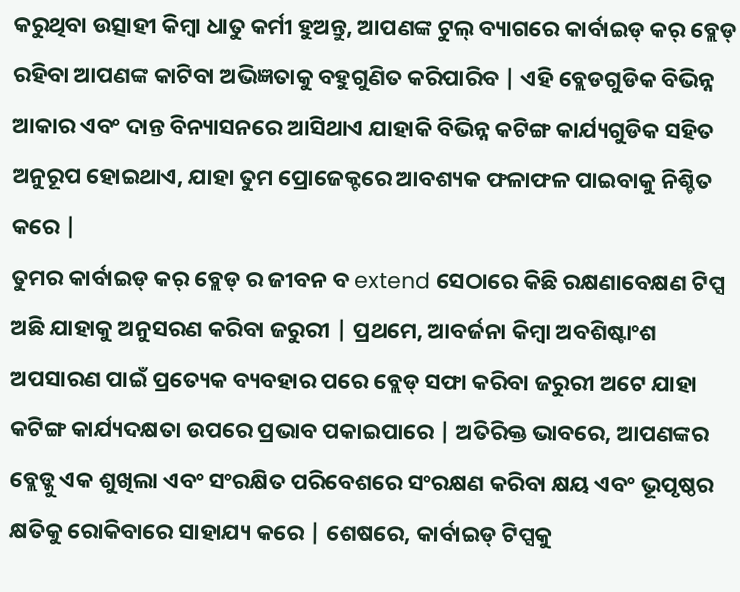କରୁଥିବା ଉତ୍ସାହୀ କିମ୍ବା ଧାତୁ କର୍ମୀ ହୁଅନ୍ତୁ, ଆପଣଙ୍କ ଟୁଲ୍ ବ୍ୟାଗରେ କାର୍ବାଇଡ୍ କର୍ ବ୍ଲେଡ୍ ରହିବା ଆପଣଙ୍କ କାଟିବା ଅଭିଜ୍ଞତାକୁ ବହୁଗୁଣିତ କରିପାରିବ | ଏହି ବ୍ଲେଡଗୁଡିକ ବିଭିନ୍ନ ଆକାର ଏବଂ ଦାନ୍ତ ବିନ୍ୟାସନରେ ଆସିଥାଏ ଯାହାକି ବିଭିନ୍ନ କଟିଙ୍ଗ କାର୍ଯ୍ୟଗୁଡିକ ସହିତ ଅନୁରୂପ ହୋଇଥାଏ, ଯାହା ତୁମ ପ୍ରୋଜେକ୍ଟରେ ଆବଶ୍ୟକ ଫଳାଫଳ ପାଇବାକୁ ନିଶ୍ଚିତ କରେ |
ତୁମର କାର୍ବାଇଡ୍ କର୍ ବ୍ଲେଡ୍ ର ଜୀବନ ବ extend ସେଠାରେ କିଛି ରକ୍ଷଣାବେକ୍ଷଣ ଟିପ୍ସ ଅଛି ଯାହାକୁ ଅନୁସରଣ କରିବା ଜରୁରୀ | ପ୍ରଥମେ, ଆବର୍ଜନା କିମ୍ବା ଅବଶିଷ୍ଟାଂଶ ଅପସାରଣ ପାଇଁ ପ୍ରତ୍ୟେକ ବ୍ୟବହାର ପରେ ବ୍ଲେଡ୍ ସଫା କରିବା ଜରୁରୀ ଅଟେ ଯାହା କଟିଙ୍ଗ କାର୍ଯ୍ୟଦକ୍ଷତା ଉପରେ ପ୍ରଭାବ ପକାଇପାରେ | ଅତିରିକ୍ତ ଭାବରେ, ଆପଣଙ୍କର ବ୍ଲେଡ୍କୁ ଏକ ଶୁଖିଲା ଏବଂ ସଂରକ୍ଷିତ ପରିବେଶରେ ସଂରକ୍ଷଣ କରିବା କ୍ଷୟ ଏବଂ ଭୂପୃଷ୍ଠର କ୍ଷତିକୁ ରୋକିବାରେ ସାହାଯ୍ୟ କରେ | ଶେଷରେ, କାର୍ବାଇଡ୍ ଟିପ୍ସକୁ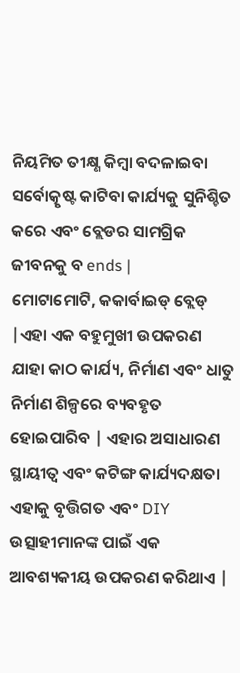ନିୟମିତ ତୀକ୍ଷ୍ଣ କିମ୍ବା ବଦଳାଇବା ସର୍ବୋତ୍କୃଷ୍ଟ କାଟିବା କାର୍ଯ୍ୟକୁ ସୁନିଶ୍ଚିତ କରେ ଏବଂ ବ୍ଲେଡର ସାମଗ୍ରିକ ଜୀବନକୁ ବ ends |
ମୋଟାମୋଟି, କକାର୍ବାଇଡ୍ ବ୍ଲେଡ୍ |ଏହା ଏକ ବହୁମୁଖୀ ଉପକରଣ ଯାହା କାଠ କାର୍ଯ୍ୟ, ନିର୍ମାଣ ଏବଂ ଧାତୁ ନିର୍ମାଣ ଶିଳ୍ପରେ ବ୍ୟବହୃତ ହୋଇପାରିବ | ଏହାର ଅସାଧାରଣ ସ୍ଥାୟୀତ୍ୱ ଏବଂ କଟିଙ୍ଗ କାର୍ଯ୍ୟଦକ୍ଷତା ଏହାକୁ ବୃତ୍ତିଗତ ଏବଂ DIY ଉତ୍ସାହୀମାନଙ୍କ ପାଇଁ ଏକ ଆବଶ୍ୟକୀୟ ଉପକରଣ କରିଥାଏ |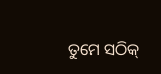ତୁମେ ସଠିକ୍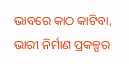ଭାବରେ କାଠ କାଟିବା, ଭାରୀ ନିର୍ମାଣ ପ୍ରକଳ୍ପର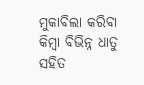ମୁକାବିଲା କରିବା କିମ୍ବା ବିଭିନ୍ନ ଧାତୁ ସହିତ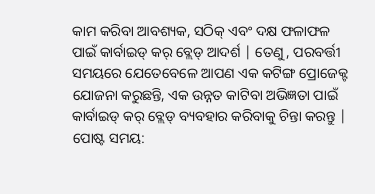କାମ କରିବା ଆବଶ୍ୟକ, ସଠିକ୍ ଏବଂ ଦକ୍ଷ ଫଳାଫଳ ପାଇଁ କାର୍ବାଇଡ୍ କର୍ ବ୍ଲେଡ୍ ଆଦର୍ଶ | ତେଣୁ, ପରବର୍ତ୍ତୀ ସମୟରେ ଯେତେବେଳେ ଆପଣ ଏକ କଟିଙ୍ଗ ପ୍ରୋଜେକ୍ଟ ଯୋଜନା କରୁଛନ୍ତି, ଏକ ଉନ୍ନତ କାଟିବା ଅଭିଜ୍ଞତା ପାଇଁ କାର୍ବାଇଡ୍ କର୍ ବ୍ଲେଡ୍ ବ୍ୟବହାର କରିବାକୁ ଚିନ୍ତା କରନ୍ତୁ |
ପୋଷ୍ଟ ସମୟ: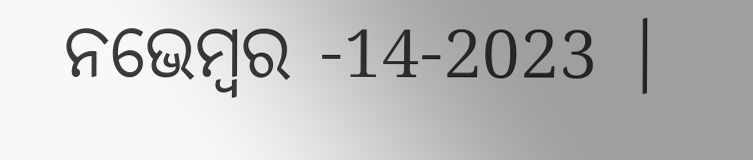ନଭେମ୍ବର -14-2023 |